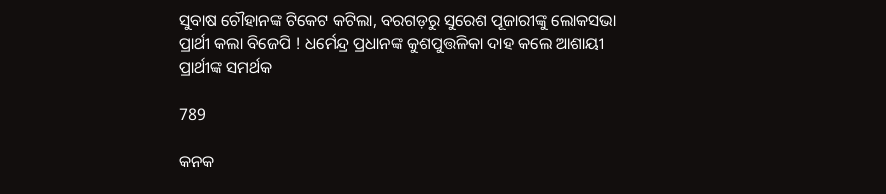ସୁବାଷ ଚୌହାନଙ୍କ ଟିକେଟ କଟିଲା, ବରଗଡ଼ରୁ ସୁରେଶ ପୂଜାରୀଙ୍କୁ ଲୋକସଭା ପ୍ରାର୍ଥୀ କଲା ବିଜେପି ! ଧର୍ମେନ୍ଦ୍ର ପ୍ରଧାନଙ୍କ କୁଶପୁତ୍ତଳିକା ଦାହ କଲେ ଆଶାୟୀ ପ୍ରାର୍ଥୀଙ୍କ ସମର୍ଥକ

789

କନକ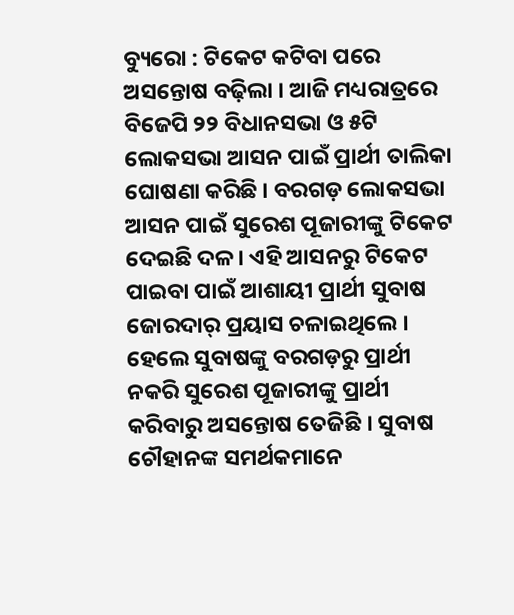ବ୍ୟୁରୋ : ଟିକେଟ କଟିବା ପରେ ଅସନ୍ତୋଷ ବଢ଼ିଲା । ଆଜି ମଧ୍ୟରାତ୍ରରେ ବିଜେପି ୨୨ ବିଧାନସଭା ଓ ୫ଟି ଲୋକସଭା ଆସନ ପାଇଁ ପ୍ରାର୍ଥୀ ତାଲିକା ଘୋଷଣା କରିଛି । ବରଗଡ଼ ଲୋକସଭା ଆସନ ପାଇଁ ସୁରେଶ ପୂଜାରୀଙ୍କୁ ଟିକେଟ ଦେଇଛି ଦଳ । ଏହି ଆସନରୁ ଟିକେଟ ପାଇବା ପାଇଁ ଆଶାୟୀ ପ୍ରାର୍ଥୀ ସୁବାଷ ଜୋରଦାର୍ ପ୍ରୟାସ ଚଳାଇଥିଲେ । ହେଲେ ସୁବାଷଙ୍କୁ ବରଗଡ଼ରୁ ପ୍ରାର୍ଥୀ ନକରି ସୁରେଶ ପୂଜାରୀଙ୍କୁ ପ୍ରାର୍ଥୀ କରିବାରୁ ଅସନ୍ତୋଷ ତେଜିଛି । ସୁବାଷ ଚୌହାନଙ୍କ ସମର୍ଥକମାନେ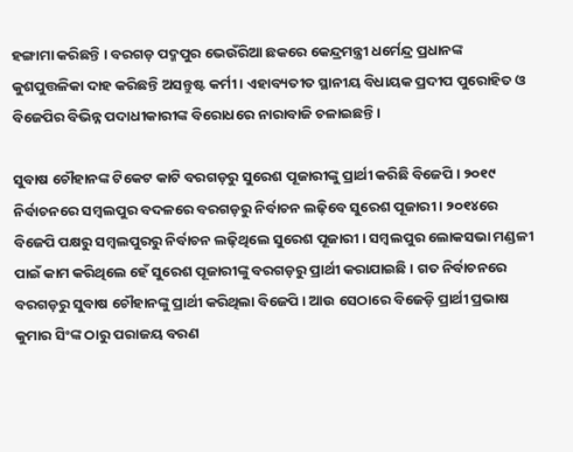ହଙ୍ଗାମା କରିଛନ୍ତି । ବରଗଡ଼ ପଦ୍ମପୁର ଭେଉଁରିଆ ଛକରେ କେନ୍ଦ୍ରମନ୍ତ୍ରୀ ଧର୍ମେନ୍ଦ୍ର ପ୍ରଧାନଙ୍କ କୁଶପୁତ୍ତଳିକା ଦାହ କରିଛନ୍ତି ଅସନ୍ତୁଷ୍ଟ କର୍ମୀ । ଏହାବ୍ୟତୀତ ସ୍ଥାନୀୟ ବିଧାୟକ ପ୍ରଦୀପ ପୁରୋହିତ ଓ ବିଜେପିର ବିଭିନ୍ନ ପଦାଧୀକାରୀଙ୍କ ବିରୋଧରେ ନାରାବାଜି ଚଳାଇଛନ୍ତି ।

ସୁବାଷ ଚୌହାନଙ୍କ ଟିକେଟ କାଟି ବରଗଡ଼ରୁ ସୁରେଶ ପୂଜାରୀଙ୍କୁ ପ୍ରାର୍ଥୀ କରିଛି ବିଜେପି । ୨୦୧୯ ନିର୍ବାଚନରେ ସମ୍ବଲପୁର ବଦଳରେ ବରଗଡ଼ରୁ ନିର୍ବାଚନ ଲଢ଼ିବେ ସୁରେଶ ପୂଜାରୀ । ୨୦୧୪ରେ ବିଜେପି ପକ୍ଷରୁ ସମ୍ବଲପୁରରୁ ନିର୍ବାଚନ ଲଢ଼ିଥିଲେ ସୁରେଶ ପୂଜାରୀ । ସମ୍ବଲପୁର ଲୋକସଭା ମଣ୍ଡଳୀ ପାଇଁ କାମ କରିଥିଲେ ହେଁ ସୁରେଶ ପୂଜାରୀଙ୍କୁ ବରଗଡ଼ରୁ ପ୍ରାର୍ଥୀ କରାଯାଇଛି । ଗତ ନିର୍ବାଚନରେ ବରଗଡ଼ରୁ ସୁବାଷ ଚୌହାନଙ୍କୁ ପ୍ରାର୍ଥୀ କରିଥିଲା ବିଜେପି । ଆଉ ସେଠାରେ ବିଜେଡ଼ି ପ୍ରାର୍ଥୀ ପ୍ରଭାଷ କୁମାର ସିଂଙ୍କ ଠାରୁ ପରାଜୟ ବରଣ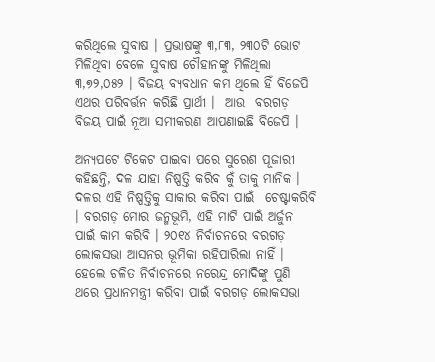କରିଥିଲେ ସୁବାଷ । ପ୍ରଭାଷଙ୍କୁ ୩,୮୩, ୨୩୦ଟି ଭୋଟ ମିଳିଥିବା ବେଳେ ସୁବାଷ ଚୌହାନଙ୍କୁ ମିଳିଥିଲା ୩,୭୨,୦୫୨ । ବିଜୟ ବ୍ୟବଧାନ କମ ଥିଲେ ହିଁ ବିଜେପି ଏଥର ପରିବର୍ତ୍ତନ କରିଛି ପ୍ରାର୍ଥୀ ।  ଆଉ  ବରଗଡ଼ ବିଜୟ ପାଇଁ ନୂଆ ସମୀକରଣ ଆପଣାଇଛି ବିଜେପି ।

ଅନ୍ୟପଟେ ଟିକେଟ ପାଇବା ପରେ ସୁରେଶ ପୂଜାରୀ କହିଛନ୍ତି, ଦଳ ଯାହା ନିଷ୍ପତ୍ତି କରିବ କୁଁ ତାକୁ ମାନିକ । ଦଳର ଏହି ନିଷ୍ପତ୍ତିକୁ ସାକାର କରିବା ପାଇଁ  ଚେଷ୍ଟାକରିବି । ବରଗଡ଼ ମୋର ଜନ୍ମଭୂମି, ଏହି ମାଟି ପାଇଁ ଅର୍ଜୁନ ପାଇଁ କାମ କରିବି । ୨୦୧୪ ନିର୍ବାଚନରେ ବରଗଡ଼ ଲୋକସଭା ଆସନର ଭୂମିକା ରହିପାରିଲା ନାହିଁ । ହେଲେ ଚଳିତ ନିର୍ବାଚନରେ ନରେନ୍ଦ୍ର ମୋଦିଙ୍କୁ ପୁଣି ଥରେ ପ୍ରଧାନମନ୍ତ୍ରୀ କରିବା ପାଇଁ ବରଗଡ଼ ଲୋକସଭା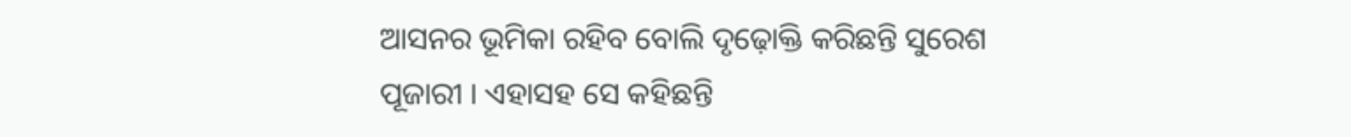ଆସନର ଭୂମିକା ରହିବ ବୋଲି ଦୃଢ଼ୋକ୍ତି କରିଛନ୍ତି ସୁରେଶ ପୂଜାରୀ । ଏହାସହ ସେ କହିଛନ୍ତି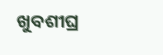ଖୁବଶୀଘ୍ର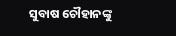ସୁବାଷ ଚୌହାନଙ୍କୁ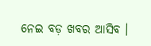ନେଇ ବଡ଼ ଖବର ଆସିବ ।